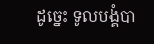ដូច្នេះ ទូលបង្គំបា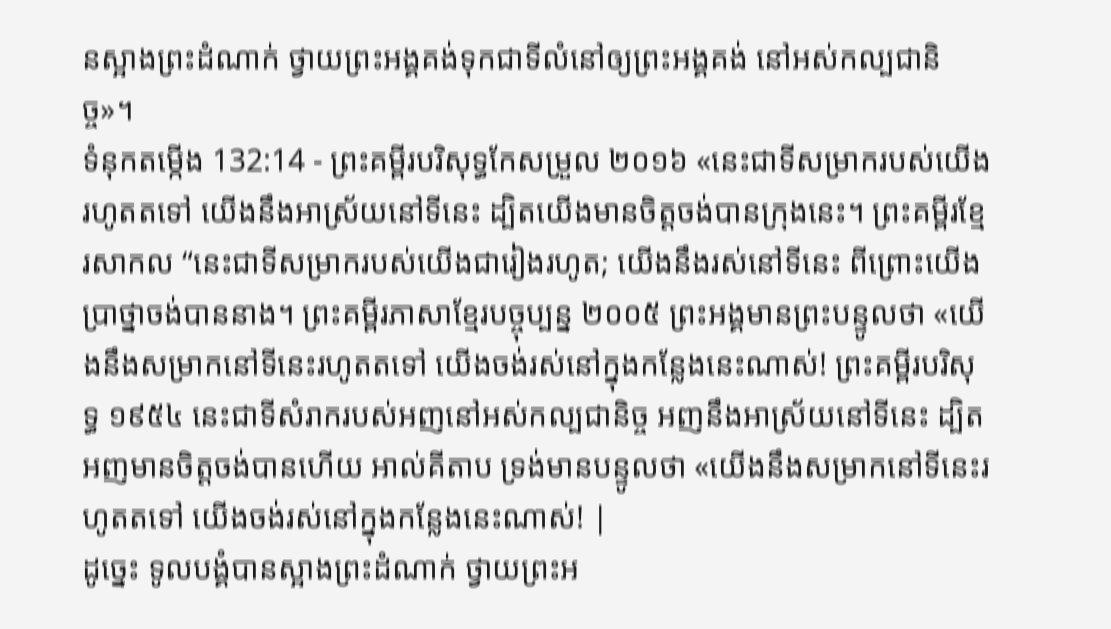នស្អាងព្រះដំណាក់ ថ្វាយព្រះអង្គគង់ទុកជាទីលំនៅឲ្យព្រះអង្គគង់ នៅអស់កល្បជានិច្ច»។
ទំនុកតម្កើង 132:14 - ព្រះគម្ពីរបរិសុទ្ធកែសម្រួល ២០១៦ «នេះជាទីសម្រាករបស់យើងរហូតតទៅ យើងនឹងអាស្រ័យនៅទីនេះ ដ្បិតយើងមានចិត្តចង់បានក្រុងនេះ។ ព្រះគម្ពីរខ្មែរសាកល “នេះជាទីសម្រាករបស់យើងជារៀងរហូត; យើងនឹងរស់នៅទីនេះ ពីព្រោះយើងប្រាថ្នាចង់បាននាង។ ព្រះគម្ពីរភាសាខ្មែរបច្ចុប្បន្ន ២០០៥ ព្រះអង្គមានព្រះបន្ទូលថា «យើងនឹងសម្រាកនៅទីនេះរហូតតទៅ យើងចង់រស់នៅក្នុងកន្លែងនេះណាស់! ព្រះគម្ពីរបរិសុទ្ធ ១៩៥៤ នេះជាទីសំរាករបស់អញនៅអស់កល្បជានិច្ច អញនឹងអាស្រ័យនៅទីនេះ ដ្បិតអញមានចិត្តចង់បានហើយ អាល់គីតាប ទ្រង់មានបន្ទូលថា «យើងនឹងសម្រាកនៅទីនេះរហូតតទៅ យើងចង់រស់នៅក្នុងកន្លែងនេះណាស់! |
ដូច្នេះ ទូលបង្គំបានស្អាងព្រះដំណាក់ ថ្វាយព្រះអ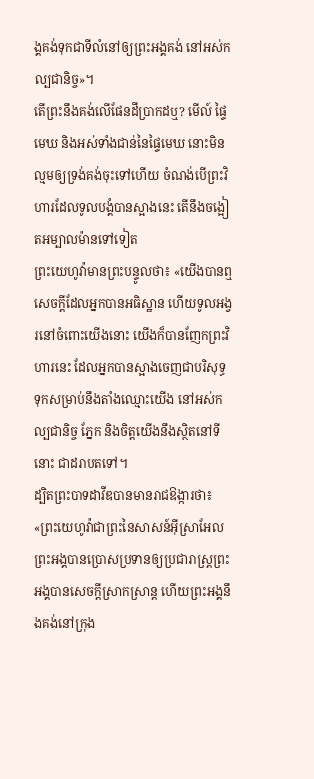ង្គគង់ទុកជាទីលំនៅឲ្យព្រះអង្គគង់ នៅអស់កល្បជានិច្ច»។
តើព្រះនឹងគង់លើផែនដីប្រាកដឬ? មើល៍ ផ្ទៃមេឃ និងអស់ទាំងជាន់នៃផ្ទៃមេឃ នោះមិនល្មមឲ្យទ្រង់គង់ចុះទៅហើយ ចំណង់បើព្រះវិហារដែលទូលបង្គំបានស្អាងនេះ តើនឹងចង្អៀតអម្បាលម៉ានទៅទៀត
ព្រះយេហូវ៉ាមានព្រះបន្ទូលថា៖ «យើងបានឮសេចក្ដីដែលអ្នកបានអធិស្ឋាន ហើយទូលអង្វរនៅចំពោះយើងនោះ យើងក៏បានញែកព្រះវិហារនេះ ដែលអ្នកបានស្អាងចេញជាបរិសុទ្ធ ទុកសម្រាប់នឹងតាំងឈ្មោះយើង នៅអស់កល្បជានិច្ច ភ្នែក និងចិត្តយើងនឹងស្ថិតនៅទីនោះ ជាដរាបតទៅ។
ដ្បិតព្រះបាទដាវីឌបានមានរាជឱង្ការថា៖ «ព្រះយេហូវ៉ាជាព្រះនៃសាសន៍អ៊ីស្រាអែល ព្រះអង្គបានប្រោសប្រទានឲ្យប្រជារាស្ត្រព្រះអង្គបានសេចក្ដីស្រាកស្រាន្ត ហើយព្រះអង្គនឹងគង់នៅក្រុង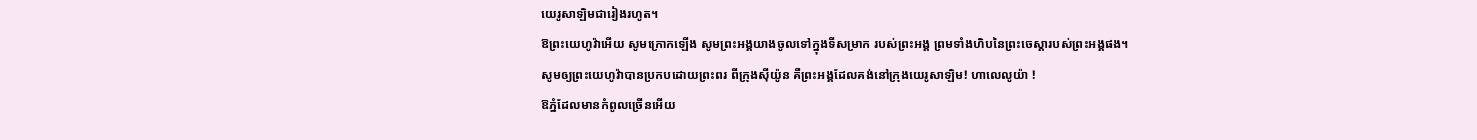យេរូសាឡិមជារៀងរហូត។
ឱព្រះយេហូវ៉ាអើយ សូមក្រោកឡើង សូមព្រះអង្គយាងចូលទៅក្នុងទីសម្រាក របស់ព្រះអង្គ ព្រមទាំងហិបនៃព្រះចេស្តារបស់ព្រះអង្គផង។
សូមឲ្យព្រះយេហូវ៉ាបានប្រកបដោយព្រះពរ ពីក្រុងស៊ីយ៉ូន គឺព្រះអង្គដែលគង់នៅក្រុងយេរូសាឡិម! ហាលេលូយ៉ា !
ឱភ្នំដែលមានកំពូលច្រើនអើយ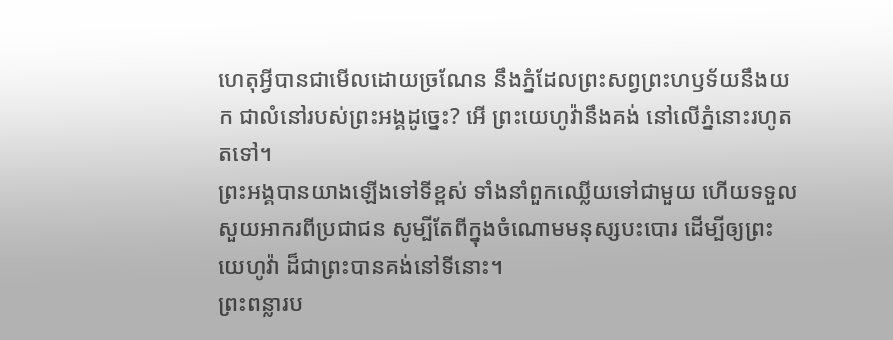ហេតុអ្វីបានជាមើលដោយច្រណែន នឹងភ្នំដែលព្រះសព្វព្រះហឫទ័យនឹងយក ជាលំនៅរបស់ព្រះអង្គដូច្នេះ? អើ ព្រះយេហូវ៉ានឹងគង់ នៅលើភ្នំនោះរហូតតទៅ។
ព្រះអង្គបានយាងឡើងទៅទីខ្ពស់ ទាំងនាំពួកឈ្លើយទៅជាមួយ ហើយទទួលសួយអាករពីប្រជាជន សូម្បីតែពីក្នុងចំណោមមនុស្សបះបោរ ដើម្បីឲ្យព្រះយេហូវ៉ា ដ៏ជាព្រះបានគង់នៅទីនោះ។
ព្រះពន្លារប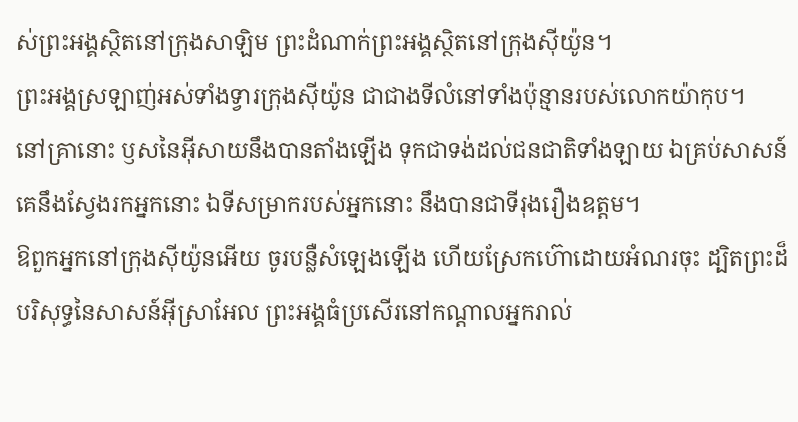ស់ព្រះអង្គស្ថិតនៅក្រុងសាឡិម ព្រះដំណាក់ព្រះអង្គស្ថិតនៅក្រុងស៊ីយ៉ូន។
ព្រះអង្គស្រឡាញ់អស់ទាំងទ្វារក្រុងស៊ីយ៉ូន ជាជាងទីលំនៅទាំងប៉ុន្មានរបស់លោកយ៉ាកុប។
នៅគ្រានោះ ឫសនៃអ៊ីសាយនឹងបានតាំងឡើង ទុកជាទង់ដល់ជនជាតិទាំងឡាយ ឯគ្រប់សាសន៍ គេនឹងស្វែងរកអ្នកនោះ ឯទីសម្រាករបស់អ្នកនោះ នឹងបានជាទីរុងរឿងឧត្តម។
ឱពួកអ្នកនៅក្រុងស៊ីយ៉ូនអើយ ចូរបន្លឺសំឡេងឡើង ហើយស្រែកហ៊ោដោយអំណរចុះ ដ្បិតព្រះដ៏បរិសុទ្ធនៃសាសន៍អ៊ីស្រាអែល ព្រះអង្គធំប្រសើរនៅកណ្ដាលអ្នករាល់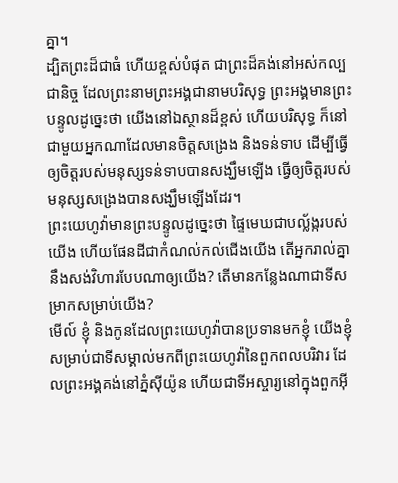គ្នា។
ដ្បិតព្រះដ៏ជាធំ ហើយខ្ពស់បំផុត ជាព្រះដ៏គង់នៅអស់កល្បជានិច្ច ដែលព្រះនាមព្រះអង្គជានាមបរិសុទ្ធ ព្រះអង្គមានព្រះបន្ទូលដូច្នេះថា យើងនៅឯស្ថានដ៏ខ្ពស់ ហើយបរិសុទ្ធ ក៏នៅជាមួយអ្នកណាដែលមានចិត្តសង្រេង និងទន់ទាប ដើម្បីធ្វើឲ្យចិត្តរបស់មនុស្សទន់ទាបបានសង្ឃឹមឡើង ធ្វើឲ្យចិត្តរបស់មនុស្សសង្រេងបានសង្ឃឹមឡើងដែរ។
ព្រះយេហូវ៉ាមានព្រះបន្ទូលដូច្នេះថា ផ្ទៃមេឃជាបល្ល័ង្ករបស់យើង ហើយផែនដីជាកំណល់កល់ជើងយើង តើអ្នករាល់គ្នានឹងសង់វិហារបែបណាឲ្យយើង? តើមានកន្លែងណាជាទីសម្រាកសម្រាប់យើង?
មើល៍ ខ្ញុំ និងកូនដែលព្រះយេហូវ៉ាបានប្រទានមកខ្ញុំ យើងខ្ញុំសម្រាប់ជាទីសម្គាល់មកពីព្រះយេហូវ៉ានៃពួកពលបរិវារ ដែលព្រះអង្គគង់នៅភ្នំស៊ីយ៉ូន ហើយជាទីអស្ចារ្យនៅក្នុងពួកអ៊ី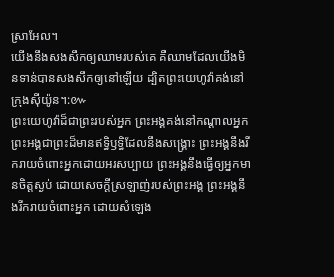ស្រាអែល។
យើងនឹងសងសឹកឲ្យឈាមរបស់គេ គឺឈាមដែលយើងមិនទាន់បានសងសឹកឲ្យនៅឡើយ ដ្បិតព្រះយេហូវ៉ាគង់នៅក្រុងស៊ីយ៉ូន។:៚
ព្រះយេហូវ៉ាដ៏ជាព្រះរបស់អ្នក ព្រះអង្គគង់នៅកណ្ដាលអ្នក ព្រះអង្គជាព្រះដ៏មានឥទ្ធិឫទ្ធិដែលនឹងសង្គ្រោះ ព្រះអង្គនឹងរីករាយចំពោះអ្នកដោយអរសប្បាយ ព្រះអង្គនឹងធ្វើឲ្យអ្នកមានចិត្តស្ងប់ ដោយសេចក្ដីស្រឡាញ់របស់ព្រះអង្គ ព្រះអង្គនឹងរីករាយចំពោះអ្នក ដោយសំឡេង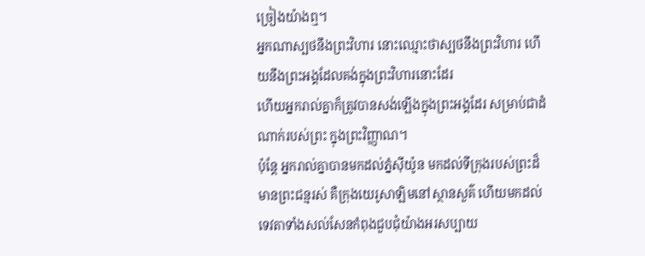ច្រៀងយ៉ាងឮ។
អ្នកណាស្បថនឹងព្រះវិហារ នោះឈ្មោះថាស្បថនឹងព្រះវិហារ ហើយនឹងព្រះអង្គដែលគង់ក្នុងព្រះវិហារនោះដែរ
ហើយអ្នករាល់គ្នាក៏ត្រូវបានសង់ឡើងក្នុងព្រះអង្គដែរ សម្រាប់ជាដំណាក់របស់ព្រះ ក្នុងព្រះវិញ្ញាណ។
ប៉ុន្ដែ អ្នករាល់គ្នាបានមកដល់ភ្នំស៊ីយ៉ូន មកដល់ទីក្រុងរបស់ព្រះដ៏មានព្រះជន្មរស់ គឺក្រុងយេរូសាឡិមនៅស្ថានសួគ៌ ហើយមកដល់ទេវតាទាំងសល់សែនកំពុងជួបជុំយ៉ាងអរសប្បាយ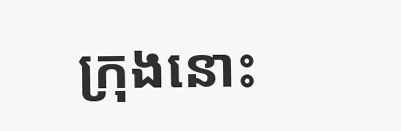ក្រុងនោះ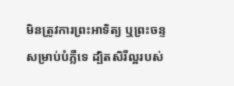មិនត្រូវការព្រះអាទិត្យ ឬព្រះចន្ទ សម្រាប់បំភ្លឺទេ ដ្បិតសិរីល្អរបស់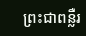ព្រះជាពន្លឺរ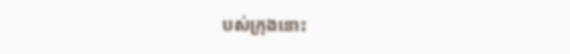បស់ក្រុងនោះ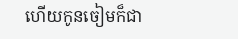ហើយកូនចៀមក៏ជា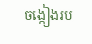ចង្កៀងរប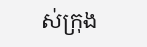ស់ក្រុង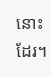នោះដែរ។